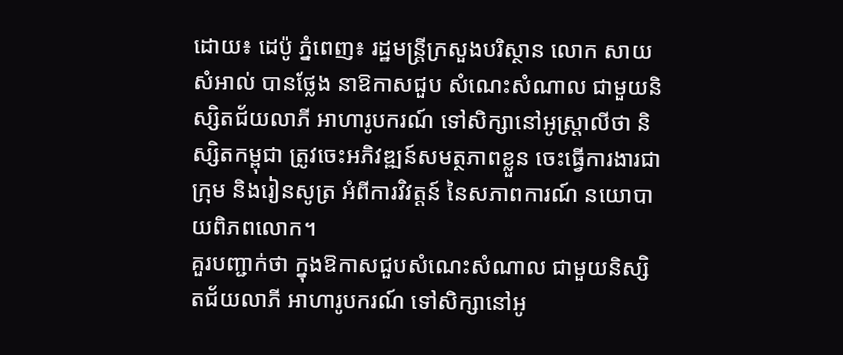ដោយ៖ ដេប៉ូ ភ្នំពេញ៖ រដ្ឋមន្ត្រីក្រសួងបរិស្ថាន លោក សាយ សំអាល់ បានថ្លែង នាឱកាសជួប សំណេះសំណាល ជាមួយនិស្សិតជ័យលាភី អាហារូបករណ៍ ទៅសិក្សានៅអូស្ត្រាលីថា និស្សិតកម្ពុជា ត្រូវចេះអភិវឌ្ឍន៍សមត្ថភាពខ្លួន ចេះធ្វើការងារជាក្រុម និងរៀនសូត្រ អំពីការវិវត្តន៍ នៃសភាពការណ៍ នយោបាយពិភពលោក។
គួរបញ្ជាក់ថា ក្នុងឱកាសជួបសំណេះសំណាល ជាមួយនិស្សិតជ័យលាភី អាហារូបករណ៍ ទៅសិក្សានៅអូ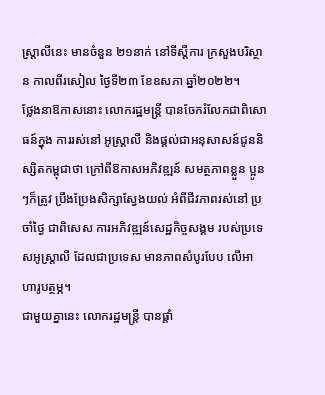ស្ត្រាលីនេះ មានចំនួន ២១នាក់ នៅទីស្តីការ ក្រសួងបរិស្ថាន កាលពីរសៀល ថ្ងៃទី២៣ ខែឧសភា ឆ្នាំ២០២២។
ថ្លែងនាឱកាសនោះ លោករដ្ឋមន្ត្រី បានចែករំលែកជាពិសោធន៍ក្នុង ការរស់នៅ អូស្ត្រាលី និងផ្តល់ជាអនុសាសន៍ជូននិស្សិតកម្ពុជាថា ក្រៅពីឱកាសអភិវឌ្ឍន៍ សមត្ថភាពខ្លួន ប្អូនៗក៏ត្រូវ ប្រឹងប្រែងសិក្សាស្វែងយល់ អំពីជីវភាពរស់នៅ ប្រចាំថ្ងៃ ជាពិសេស ការអភិវឌ្ឍន៍សេដ្ឋកិច្ចសង្គម របស់ប្រទេសអូស្ត្រាលី ដែលជាប្រទេស មានភាពសំបូរបែប លើអាហារូបត្ថម្ភ។
ជាមួយគ្នានេះ លោករដ្ឋមន្ត្រី បានផ្តាំ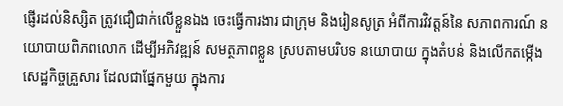ផ្ញើរដល់និស្សិត ត្រូវជឿជាក់លើខ្លួនឯង ចេះធ្វើការងារ ជាក្រុម និងរៀនសូត្រ អំពីការវិវត្តន៍នៃ សភាពការណ៍ នយោបាយពិភពលោក ដើម្បីអភិវឌ្ឍន៍ សមត្ថភាពខ្លួន ស្របតាមបរិបទ នយោបាយ ក្នុងតំបន់ និងលើកតម្កើងសេដ្ឋកិច្ចគ្រួសារ ដែលជាផ្នែកមួយ ក្នុងការ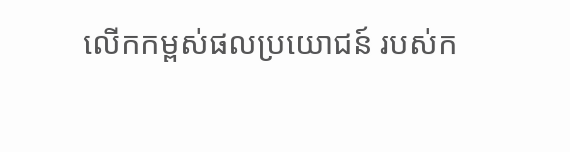លើកកម្ពស់ផលប្រយោជន៍ របស់ក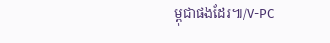ម្ពុជាផងដែរ៕/V-PC